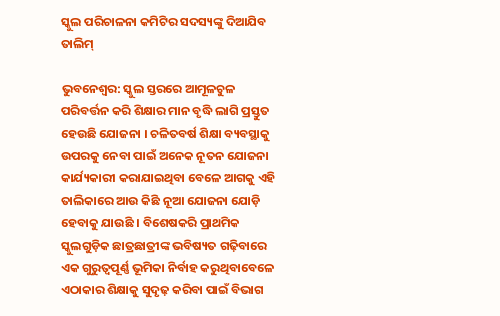ସ୍କୁଲ ପରିଚାଳନା କମିଟିର ସଦସ୍ୟଙ୍କୁ ଦିଆଯିବ ତାଲିମ୍

ଭୁବନେଶ୍ୱର: ସ୍କୁଲ ସ୍ତରରେ ଆମୂଳଚୁଳ ପରିବର୍ତ୍ତନ କରି ଶିକ୍ଷାର ମାନ ବୃଦ୍ଧି ଲାଗି ପ୍ରସ୍ତୁତ ହେଉଛି ଯୋଜନା । ଚଳିତବର୍ଷ ଶିକ୍ଷା ବ୍ୟବସ୍ଥାକୁ ଉପରକୁ ନେବା ପାଇଁ ଅନେକ ନୂତନ ଯୋଜନା କାର୍ଯ୍ୟକାରୀ କରାଯାଇଥିବା ବେଳେ ଆଗକୁ ଏହି ତାଲିକାରେ ଆଉ କିଛି ନୂଆ ଯୋଜନା ଯୋଡ଼ି ହେବାକୁ ଯାଉଛି । ବିଶେଷକରି ପ୍ରାଥମିକ ସ୍କୁଲଗୁଡ଼ିକ ଛାତ୍ରଛାତ୍ରୀଙ୍କ ଭବିଷ୍ୟତ ଗଢ଼ିବାରେ ଏକ ଗୁରୁତ୍ୱପୂର୍ଣ୍ଣ ଭୂମିକା ନିର୍ବାହ କରୁଥିବାବେଳେ ଏଠାକାର ଶିକ୍ଷାକୁ ସୁଦୃଢ଼ କରିବା ପାଇଁ ବିଭାଗ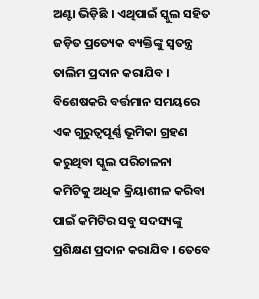ଅଣ୍ଟା ଭିଡ଼ିଛି । ଏଥିପାଇଁ ସ୍କୁଲ ସହିତ ଜଡ଼ିତ ପ୍ରତ୍ୟେକ ବ୍ୟକ୍ତିଙ୍କୁ ସ୍ୱତନ୍ତ୍ର ତାଲିମ ପ୍ରଦାନ କରାଯିବ । ବିଶେଷକରି ବର୍ତ୍ତମାନ ସମୟରେ ଏକ ଗୁରୁତ୍ୱପୂର୍ଣ୍ଣ ଭୂମିକା ଗ୍ରହଣ କରୁଥିବା ସ୍କୁଲ ପରିଚାଳନା କମିଟିକୁ ଅଧିକ କ୍ରିୟାଶୀଳ କରିବା ପାଇଁ କମିଟିର ସବୁ ସଦସ୍ୟଙ୍କୁ ପ୍ରଶିକ୍ଷଣ ପ୍ରଦାନ କରାଯିବ । ତେବେ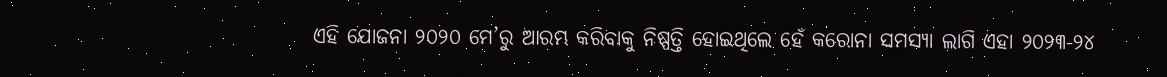ଏହି ଯୋଜନା ୨୦୨୦ ମେ’ରୁ ଆରମ୍ଭ କରିବାକୁ ନିଷ୍ପତ୍ତି ହୋଇଥିଲେ ହେଁ କରୋନା ସମସ୍ୟା ଲାଗି ଏହା ୨୦୨୩-୨୪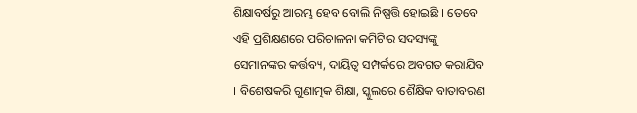ଶିକ୍ଷାବର୍ଷରୁ ଆରମ୍ଭ ହେବ ବୋଲି ନିଷ୍ପତ୍ତି ହୋଇଛି । ତେବେ ଏହି ପ୍ରଶିକ୍ଷଣରେ ପରିଚାଳନା କମିଟିର ସଦସ୍ୟଙ୍କୁ ସେମାନଙ୍କର କର୍ତ୍ତବ୍ୟ, ଦାୟିତ୍ୱ ସମ୍ପର୍କରେ ଅବଗତ କରାଯିବ । ବିଶେଷକରି ଗୁଣାତ୍ମକ ଶିକ୍ଷା, ସ୍କୁଲରେ ଶୈକ୍ଷିକ ବାତାବରଣ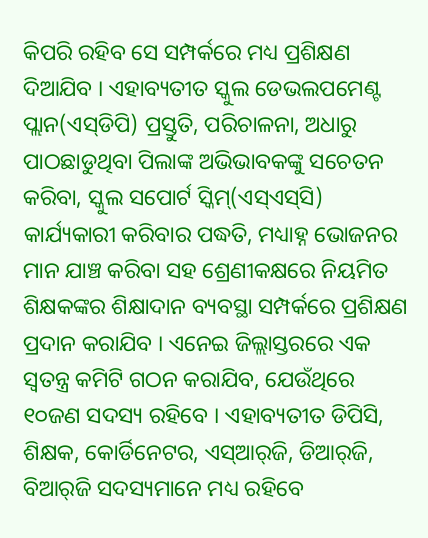କିପରି ରହିବ ସେ ସମ୍ପର୍କରେ ମଧ୍ୟ ପ୍ରଶିକ୍ଷଣ ଦିଆଯିବ । ଏହାବ୍ୟତୀତ ସ୍କୁଲ ଡେଭଲପମେଣ୍ଟ ପ୍ଲାନ(ଏସ୍‌ଡିପି) ପ୍ରସ୍ତୁତି, ପରିଚାଳନା, ଅଧାରୁ ପାଠଛାଡୁଥିବା ପିଲାଙ୍କ ଅଭିଭାବକଙ୍କୁ ସଚେତନ କରିବା, ସ୍କୁଲ ସପୋର୍ଟ ସ୍କିମ୍‌(ଏସ୍‌ଏସ୍‌ସି) କାର୍ଯ୍ୟକାରୀ କରିବାର ପଦ୍ଧତି, ମଧ୍ୟାହ୍ନ ଭୋଜନର ମାନ ଯାଞ୍ଚ କରିବା ସହ ଶ୍ରେଣୀକକ୍ଷରେ ନିୟମିତ ଶିକ୍ଷକଙ୍କର ଶିକ୍ଷାଦାନ ବ୍ୟବସ୍ଥା ସମ୍ପର୍କରେ ପ୍ରଶିକ୍ଷଣ ପ୍ରଦାନ କରାଯିବ । ଏନେଇ ଜିଲ୍ଲାସ୍ତରରେ ଏକ ସ୍ୱତନ୍ତ୍ର କମିଟି ଗଠନ କରାଯିବ, ଯେଉଁଥିରେ ୧୦ଜଣ ସଦସ୍ୟ ରହିବେ । ଏହାବ୍ୟତୀତ ଡିପିସି, ଶିକ୍ଷକ, କୋର୍ଡିନେଟର, ଏସ୍‌ଆର୍‌ଜି, ଡିଆର୍‌ଜି, ବିଆର୍‌ଜି ସଦସ୍ୟମାନେ ମଧ୍ୟ ରହିବେ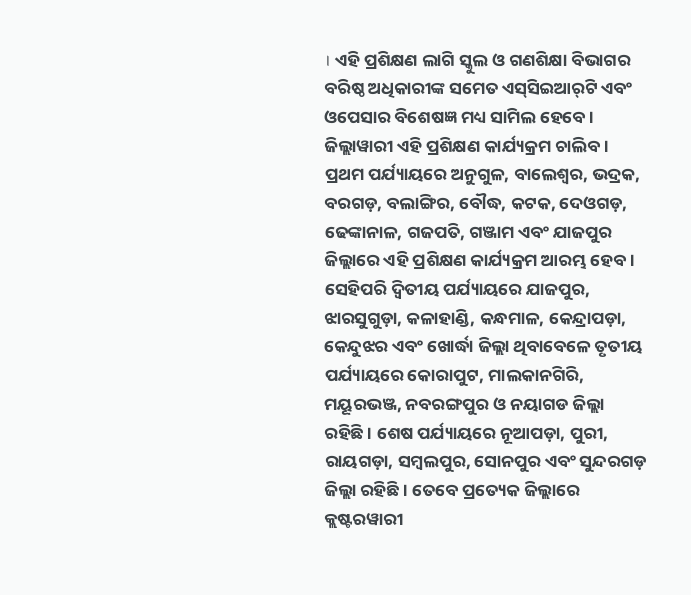। ଏହି ପ୍ରଶିକ୍ଷଣ ଲାଗି ସ୍କୁଲ ଓ ଗଣଶିକ୍ଷା ବିଭାଗର ବରିଷ୍ଠ ଅଧିକାରୀଙ୍କ ସମେତ ଏସ୍‌ସିଇଆର୍‌ଟି ଏବଂ ଓପେସାର ବିଶେଷଜ୍ଞ ମଧ୍ୟ ସାମିଲ ହେବେ । ଜିଲ୍ଲାୱାରୀ ଏହି ପ୍ରଶିକ୍ଷଣ କାର୍ଯ୍ୟକ୍ରମ ଚାଲିବ । ପ୍ରଥମ ପର୍ଯ୍ୟାୟରେ ଅନୁଗୁଳ, ବାଲେଶ୍ୱର, ଭଦ୍ରକ, ବରଗଡ଼, ବଲାଙ୍ଗିର, ବୌଦ୍ଧ, କଟକ, ଦେଓଗଡ଼, ଢେଙ୍କାନାଳ, ଗଜପତି, ଗଞ୍ଜାମ ଏବଂ ଯାଜପୁର ଜିଲ୍ଲାରେ ଏହି ପ୍ରଶିକ୍ଷଣ କାର୍ଯ୍ୟକ୍ରମ ଆରମ୍ଭ ହେବ । ସେହିପରି ଦ୍ୱିତୀୟ ପର୍ଯ୍ୟାୟରେ ଯାଜପୁର, ଝାରସୁଗୁଡ଼ା, କଳାହାଣ୍ଡି, କନ୍ଧମାଳ, କେନ୍ଦ୍ରାପଡ଼ା, କେନ୍ଦୁଝର ଏବଂ ଖୋର୍ଦ୍ଧା ଜିଲ୍ଲା ଥିବାବେଳେ ତୃତୀୟ ପର୍ଯ୍ୟାୟରେ କୋରାପୁଟ, ମାଲକାନଗିରି, ମୟୂରଭଞ୍ଜ, ନବରଙ୍ଗପୁର ଓ ନୟାଗଡ ଜିଲ୍ଲା ରହିଛି । ଶେଷ ପର୍ଯ୍ୟାୟରେ ନୂଆପଡ଼ା, ପୁରୀ, ରାୟଗଡ଼ା, ସମ୍ବଲପୁର, ସୋନପୁର ଏବଂ ସୁନ୍ଦରଗଡ଼ ଜିଲ୍ଲା ରହିଛି । ତେବେ ପ୍ରତ୍ୟେକ ଜିଲ୍ଲାରେ କ୍ଲଷ୍ଟରୱାରୀ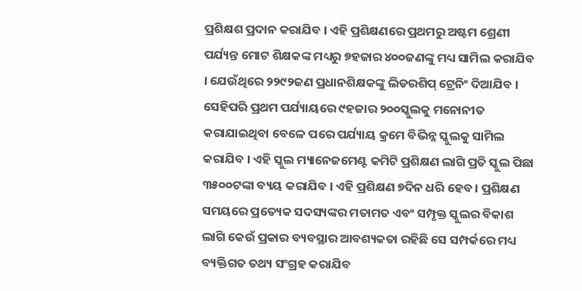ପ୍ରଶିକ୍ଷଶ ପ୍ରଦାନ କରାଯିବ । ଏହି ପ୍ରଶିକ୍ଷଣରେ ପ୍ରଥମରୁ ଅଷ୍ଟମ ଶ୍ରେଣୀ ପର୍ଯ୍ୟନ୍ତ ମୋଟ ଶିକ୍ଷକଙ୍କ ମଧ୍ୟରୁ ୭ହଜାର ୪୦୦ଜଣଙ୍କୁ ମଧ୍ୟ ସାମିଲ କରାଯିବ । ଯେଉଁଥିରେ ୨୨୯୨ଜଣ ପ୍ରଧାନଶିକ୍ଷକଙ୍କୁ ଲିଡରଶିପ୍ ଟ୍ରେନିଂ ଦିଆଯିବ । ସେହିପରି ପ୍ରଥମ ପର୍ଯ୍ୟାୟରେ ୯ହଜାର ୨୦୦ସ୍କୁଲକୁ ମନୋନୀତ କରାଯାଇଥିବା ବେଳେ ପରେ ପର୍ଯ୍ୟାୟ କ୍ରମେ ବିଭିନ୍ନ ସ୍କୁଲକୁ ସାମିଲ କରାଯିବ । ଏହି ସ୍କୁଲ ମ୍ୟାନେଜମେଣ୍ଟ କମିଟି ପ୍ରଶିକ୍ଷଣ ଲାଗି ପ୍ରତି ସ୍କୁଲ ପିଛା ୩୫୦୦ଟଙ୍କା ବ୍ୟୟ କରାଯିବ । ଏହି ପ୍ରଶିକ୍ଷଣ ୭ଦିନ ଧରି ହେବ । ପ୍ରଶିକ୍ଷଣ ସମୟରେ ପ୍ରତ୍ୟେକ ସଦସ୍ୟଙ୍କର ମତାମତ ଏବଂ ସମ୍ପୃକ୍ତ ସ୍କୁଲର ବିକାଶ ଲାଗି କେଉଁ ପ୍ରକାର ବ୍ୟବସ୍ଥାର ଆବଶ୍ୟକତା ରହିଛି ସେ ସମ୍ପର୍କରେ ମଧ୍ୟ ବ୍ୟକ୍ତିଗତ ତଥ୍ୟ ସଂଗ୍ରହ କରାଯିବ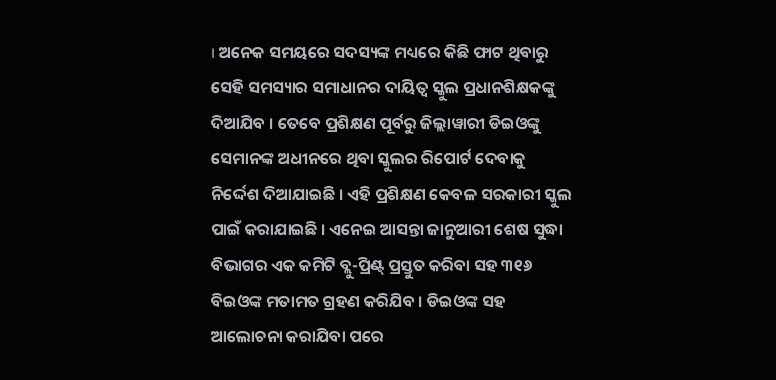। ଅନେକ ସମୟରେ ସଦସ୍ୟଙ୍କ ମଧ୍ୟରେ କିଛି ଫାଟ ଥିବାରୁ ସେହି ସମସ୍ୟାର ସମାଧାନର ଦାୟିତ୍ୱ ସ୍କୁଲ ପ୍ରଧାନଶିକ୍ଷକଙ୍କୁ ଦିଆଯିବ । ତେବେ ପ୍ରଶିକ୍ଷଣ ପୂର୍ବରୁ ଜିଲ୍ଲାୱାରୀ ଡିଇଓଙ୍କୁ ସେମାନଙ୍କ ଅଧୀନରେ ଥିବା ସ୍କୁଲର ରିପୋର୍ଟ ଦେବାକୁ ନିର୍ଦ୍ଦେଶ ଦିଆଯାଇଛି । ଏହି ପ୍ରଶିକ୍ଷଣ କେବଳ ସରକାରୀ ସ୍କୁଲ ପାଇଁ କରାଯାଇଛି । ଏନେଇ ଆସନ୍ତା ଜାନୁଆରୀ ଶେଷ ସୁଦ୍ଧା ବିଭାଗର ଏକ କମିଟି ବ୍ଲୁ-ପ୍ରିଣ୍ଟ୍ ପ୍ରସ୍ତୁତ କରିବା ସହ ୩୧୬ ବିଇଓଙ୍କ ମତାମତ ଗ୍ରହଣ କରିଯିବ । ଡିଇଓଙ୍କ ସହ ଆଲୋଚନା କରାଯିବା ପରେ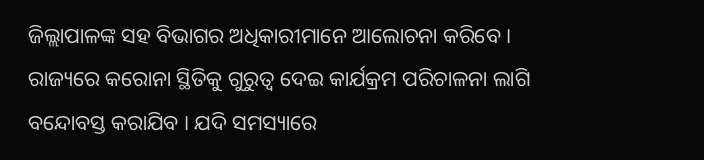ଜିଲ୍ଲାପାଳଙ୍କ ସହ ବିଭାଗର ଅଧିକାରୀମାନେ ଆଲୋଚନା କରିବେ । ରାଜ୍ୟରେ କରୋନା ସ୍ଥିତିକୁ ଗୁରୁତ୍ୱ ଦେଇ କାର୍ଯକ୍ରମ ପରିଚାଳନା ଲାଗି ବନ୍ଦୋବସ୍ତ କରାଯିବ । ଯଦି ସମସ୍ୟାରେ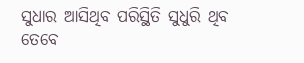ସୁଧାର ଆସିଥିବ ପରିସ୍ଥିତି ସୁଧୁରି ଥିବ ତେବେ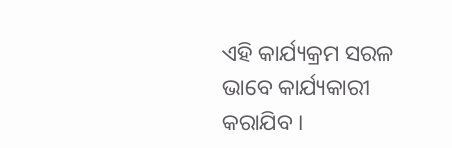ଏହି କାର୍ଯ୍ୟକ୍ରମ ସରଳ ଭାବେ କାର୍ଯ୍ୟକାରୀ କରାଯିବ ।